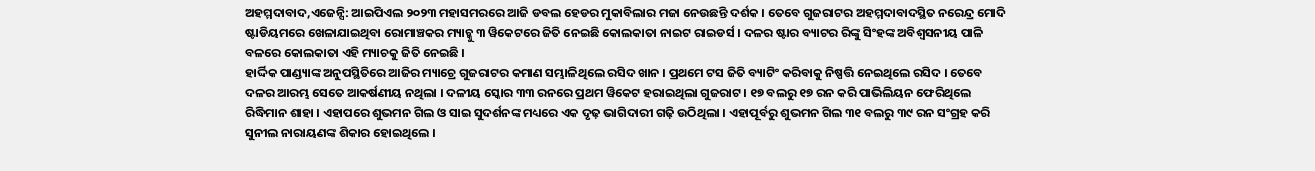ଅହମ୍ମଦାବାଦ,ଏଜେନ୍ସି: ଆଇପିଏଲ ୨୦୨୩ ମହାସମରରେ ଆଜି ଡବଲ ହେଡର ମୁକାବିଲାର ମଜା ନେଉଛନ୍ତି ଦର୍ଶକ । ତେବେ ଗୁଜରାଟର ଅହମ୍ମଦାବାଦସ୍ଥିତ ନରେନ୍ଦ୍ର ମୋଦି ଷ୍ଟାଡିୟମରେ ଖେଳାଯାଇଥିବା ରୋମାଞ୍ଚକର ମ୍ୟାଚ୍କୁ ୩ ୱିକେଟରେ ଜିତି ନେଇଛି କୋଲକାତା ନାଇଟ ରାଇଡର୍ସ । ଦଳର ଷ୍ଟାର ବ୍ୟାଟର ରିଙ୍କୁ ସିଂହଙ୍କ ଅବିଶ୍ବସନୀୟ ପାଳି ବଳରେ କୋଲକାତା ଏହି ମ୍ୟାଚକୁ ଜିତି ନେଇଛି ।
ହାର୍ଦ୍ଦିକ ପାଣ୍ଡ୍ୟାଙ୍କ ଅନୁପସ୍ଥିତିରେ ଆଜିର ମ୍ୟାଚ୍ରେ ଗୁଜରାଟର କମାଣ ସମ୍ଭାଳିଥିଲେ ରସିଦ ଖାନ । ପ୍ରଥମେ ଟସ ଜିତି ବ୍ୟାଟିଂ କରିବାକୁ ନିଷ୍ପତ୍ତି ନେଇଥିଲେ ରସିଦ । ତେବେ ଦଳର ଆରମ୍ଭ ସେତେ ଆକର୍ଷଣୀୟ ନଥିଲା । ଦଳୀୟ ସ୍କୋର ୩୩ ରନରେ ପ୍ରଥମ ୱିକେଟ ହରାଇଥିଲା ଗୁଜରାଟ । ୧୭ ବଲରୁ ୧୭ ରନ କରି ପାଭିଲିୟନ ଫେରିଥିଲେ ରିଦ୍ଧିମାନ ଶାହା । ଏହାପରେ ଶୁଭମନ ଗିଲ ଓ ସାଇ ସୁଦର୍ଶନଙ୍କ ମଧ୍ୟରେ ଏକ ଦୃଢ଼ ଭାଗିଦାରୀ ଗଢ଼ି ଉଠିଥିଲା । ଏହାପୂର୍ବରୁ ଶୁଭମନ ଗିଲ ୩୧ ବଲରୁ ୩୯ ରନ ସଂଗ୍ରହ କରି ସୁନୀଲ ନାରାୟଣଙ୍କ ଶିକାର ହୋଇଥିଲେ ।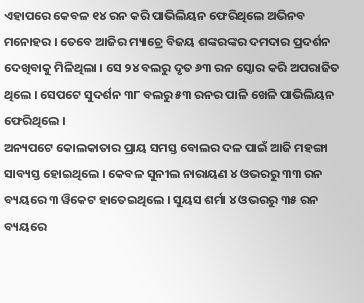ଏହାପରେ କେବଳ ୧୪ ରନ କରି ପାଭିଲିୟନ ଫେରିଥିଲେ ଅଭିନବ ମନୋହର । ତେବେ ଆଜିର ମ୍ୟାଚ୍ରେ ବିଜୟ ଶଙ୍କରଙ୍କର ଦମଦାର ପ୍ରଦର୍ଶନ ଦେଖିବାକୁ ମିଳିଥିଲା । ସେ ୨୪ ବଲରୁ ଦୃତ ୬୩ ରନ ସ୍କୋର କରି ଅପରାଜିତ ଥିଲେ । ସେପଟେ ସୁଦର୍ଶନ ୩୮ ବଲରୁ ୫୩ ରନର ପାଳି ଖେଳି ପାଭିଲିୟନ ଫେରିଥିଲେ ।
ଅନ୍ୟପଟେ କୋଲକାତାର ପ୍ରାୟ ସମସ୍ତ ବୋଲର ଦଳ ପାଇଁ ଆଜି ମହଙ୍ଗା ସାବ୍ୟସ୍ତ ହୋଇଥିଲେ । କେବଳ ସୁନୀଲ ନାରାୟଣ ୪ ଓଭରରୁ ୩୩ ରନ ବ୍ୟୟରେ ୩ ୱିକେଟ ହାତେଇଥିଲେ । ସୁୟସ ଶର୍ମା ୪ ଓଭରରୁ ୩୫ ରନ ବ୍ୟୟରେ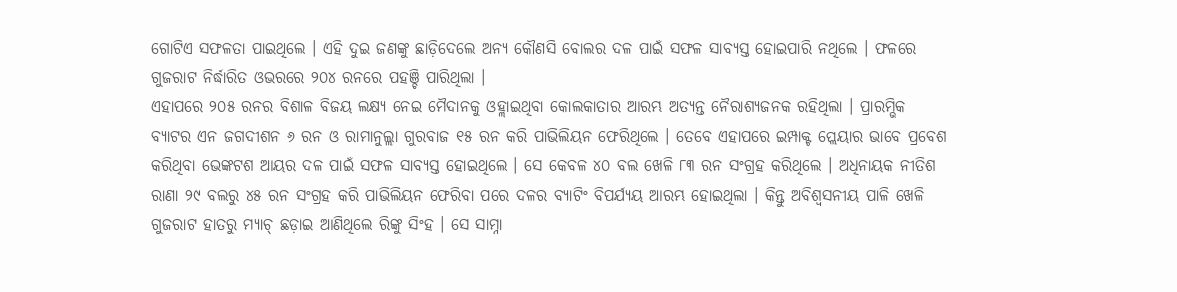ଗୋଟିଏ ସଫଳତା ପାଇଥିଲେ । ଏହି ଦୁଇ ଜଣଙ୍କୁ ଛାଡ଼ିଦେଲେ ଅନ୍ୟ କୌଣସି ବୋଲର ଦଳ ପାଇଁ ସଫଳ ସାବ୍ୟସ୍ତ ହୋଇପାରି ନଥିଲେ । ଫଳରେ ଗୁଜରାଟ ନିର୍ଦ୍ଧାରିତ ଓଭରରେ ୨୦୪ ରନରେ ପହଞ୍ଚି ପାରିଥିଲା ।
ଏହାପରେ ୨୦୫ ରନର ବିଶାଳ ବିଜୟ ଲକ୍ଷ୍ୟ ନେଇ ମୈଦାନକୁ ଓହ୍ଲାଇଥିବା କୋଲକାତାର ଆରମ୍ଭ ଅତ୍ୟନ୍ତ ନୈରାଶ୍ୟଜନକ ରହିଥିଲା । ପ୍ରାରମ୍ଭିକ ବ୍ୟାଟର ଏନ ଜଗଦୀଶନ ୬ ରନ ଓ ରାମାନୁଲ୍ଲା ଗୁରବାଜ ୧୫ ରନ କରି ପାଭିଲିୟନ ଫେରିଥିଲେ । ତେବେ ଏହାପରେ ଇମ୍ପାକ୍ଟ ପ୍ଲେୟାର ଭାବେ ପ୍ରବେଶ କରିଥିବା ଭେଙ୍କଟଶ ଆୟର ଦଳ ପାଇଁ ସଫଳ ସାବ୍ୟସ୍ତ ହୋଇଥିଲେ । ସେ କେବଳ ୪୦ ବଲ ଖେଳି ୮୩ ରନ ସଂଗ୍ରହ କରିଥିଲେ । ଅଧିନାୟକ ନୀତିଶ ରାଣା ୨୯ ବଲରୁ ୪୫ ରନ ସଂଗ୍ରହ କରି ପାଭିଲିୟନ ଫେରିବା ପରେ ଦଳର ବ୍ୟାଟିଂ ବିପର୍ଯ୍ୟୟ ଆରମ୍ଭ ହୋଇଥିଲା । କିନ୍ତୁ ଅବିଶ୍ବସନୀୟ ପାଳି ଖେଳି ଗୁଜରାଟ ହାତରୁ ମ୍ୟାଚ୍ ଛଡ଼ାଇ ଆଣିଥିଲେ ରିଙ୍କୁ ସିଂହ । ସେ ସାମ୍ନା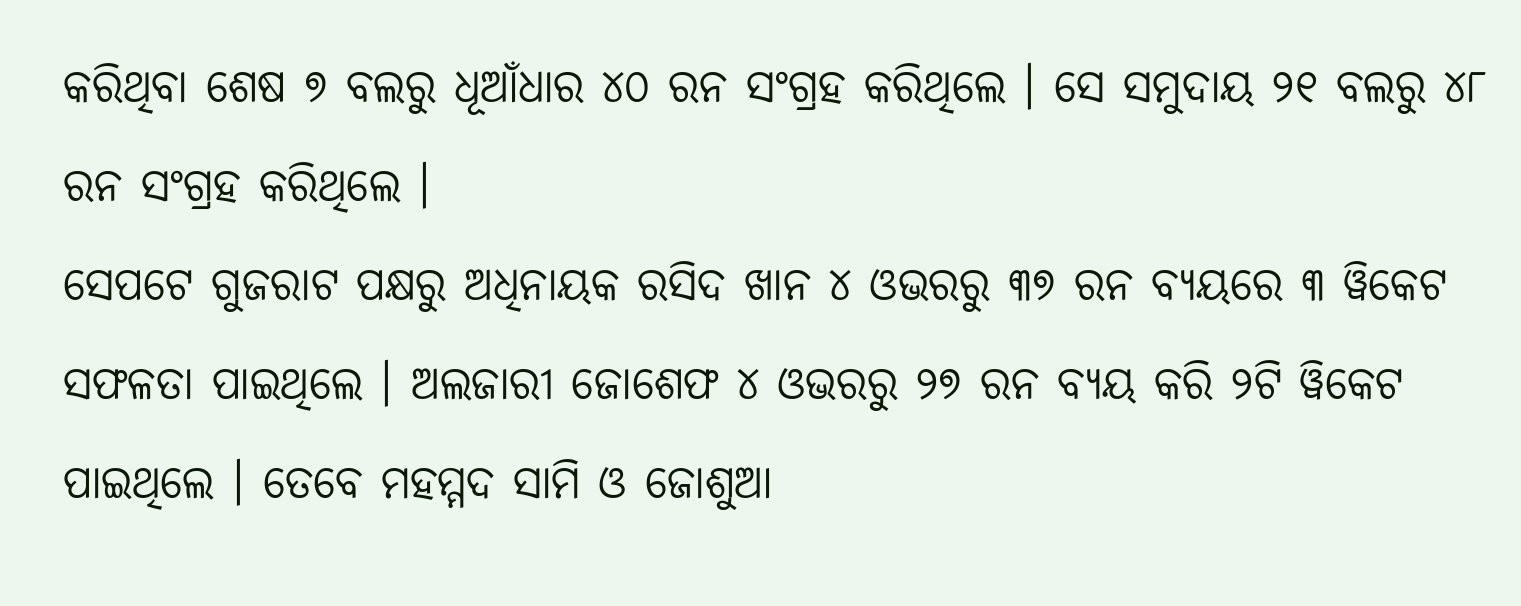କରିଥିବା ଶେଷ ୭ ବଲରୁ ଧୂଆଁଧାର ୪୦ ରନ ସଂଗ୍ରହ କରିଥିଲେ । ସେ ସମୁଦାୟ ୨୧ ବଲରୁ ୪୮ ରନ ସଂଗ୍ରହ କରିଥିଲେ ।
ସେପଟେ ଗୁଜରାଟ ପକ୍ଷରୁ ଅଧିନାୟକ ରସିଦ ଖାନ ୪ ଓଭରରୁ ୩୭ ରନ ବ୍ୟୟରେ ୩ ୱିକେଟ ସଫଳତା ପାଇଥିଲେ । ଅଲଜାରୀ ଜୋଶେଫ ୪ ଓଭରରୁ ୨୭ ରନ ବ୍ୟୟ କରି ୨ଟି ୱିକେଟ ପାଇଥିଲେ । ତେବେ ମହମ୍ମଦ ସାମି ଓ ଜୋଶୁଆ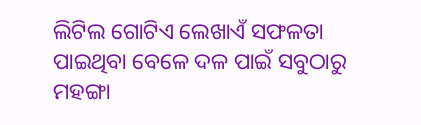ଲିଟିଲ ଗୋଟିଏ ଲେଖାଏଁ ସଫଳତା ପାଇଥିବା ବେଳେ ଦଳ ପାଇଁ ସବୁଠାରୁ ମହଙ୍ଗା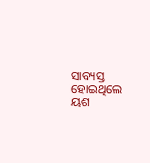ସାବ୍ୟସ୍ତ ହୋଇଥିଲେ ୟଶ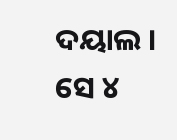ଦୟାଲ । ସେ ୪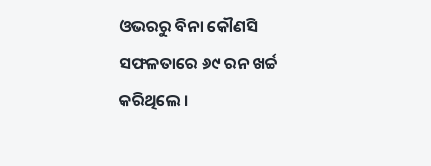ଓଭରରୁ ବିନା କୌଣସି ସଫଳତାରେ ୬୯ ରନ ଖର୍ଚ୍ଚ କରିଥିଲେ ।